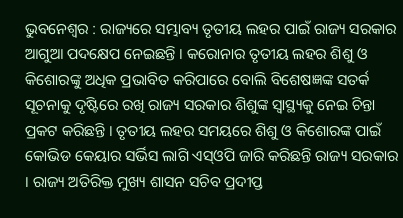ଭୁବନେଶ୍ୱର : ରାଜ୍ୟରେ ସମ୍ଭାବ୍ୟ ତୃତୀୟ ଲହର ପାଇଁ ରାଜ୍ୟ ସରକାର ଆଗୁଆ ପଦକ୍ଷେପ ନେଇଛନ୍ତି । କରୋନାର ତୃତୀୟ ଲହର ଶିଶୁ ଓ କିଶୋରଙ୍କୁ ଅଧିକ ପ୍ରଭାବିତ କରିପାରେ ବୋଲି ବିଶେଷଜ୍ଞଙ୍କ ସତର୍କ ସୂଚନାକୁ ଦୃଷ୍ଟିରେ ରଖି ରାଜ୍ୟ ସରକାର ଶିଶୁଙ୍କ ସ୍ୱାସ୍ଥ୍ୟକୁ ନେଇ ଚିନ୍ତା ପ୍ରକଟ କରିଛନ୍ତି । ତୃତୀୟ ଲହର ସମୟରେ ଶିଶୁ ଓ କିଶୋରଙ୍କ ପାଇଁ କୋଭିଡ କେୟାର ସର୍ଭିସ ଲାଗି ଏସ୍ଓପି ଜାରି କରିଛନ୍ତି ରାଜ୍ୟ ସରକାର । ରାଜ୍ୟ ଅତିରିକ୍ତ ମୁଖ୍ୟ ଶାସନ ସଚିବ ପ୍ରଦୀପ୍ତ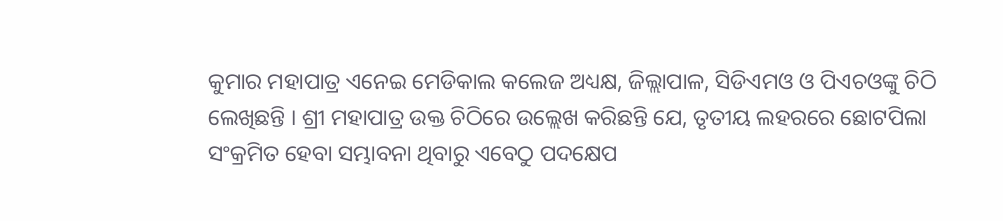କୁମାର ମହାପାତ୍ର ଏନେଇ ମେଡିକାଲ କଲେଜ ଅଧ୍ୟକ୍ଷ, ଜିଲ୍ଲାପାଳ, ସିଡିଏମଓ ଓ ପିଏଚଓଙ୍କୁ ଚିଠି ଲେଖିଛନ୍ତି । ଶ୍ରୀ ମହାପାତ୍ର ଉକ୍ତ ଚିଠିରେ ଉଲ୍ଲେଖ କରିଛନ୍ତି ଯେ, ତୃତୀୟ ଲହରରେ ଛୋଟପିଲା ସଂକ୍ରମିତ ହେବା ସମ୍ଭାବନା ଥିବାରୁ ଏବେଠୁ ପଦକ୍ଷେପ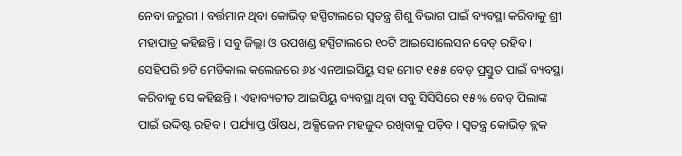ନେବା ଜରୁରୀ । ବର୍ତ୍ତମାନ ଥିବା କୋଭିଡ୍ ହସ୍ପିଟାଲରେ ସ୍ୱତନ୍ତ୍ର ଶିଶୁ ବିଭାଗ ପାଇଁ ବ୍ୟବସ୍ଥା କରିବାକୁ ଶ୍ରୀ ମହାପାତ୍ର କହିଛନ୍ତି । ସବୁ ଜିଲ୍ଲା ଓ ଉପଖଣ୍ଡ ହସ୍ପିଟାଲରେ ୧୦ଟି ଆଇସୋଲେସନ ବେଡ୍ ରହିବ । ସେହିପରି ୭ଟି ମେଡିକାଲ କଲେଜରେ ୬୪ ଏନଆଇସିୟୁ ସହ ମୋଟ ୧୫୫ ବେଡ୍ ପ୍ରସ୍ତୁତ ପାଇଁ ବ୍ୟବସ୍ଥା କରିବାକୁ ସେ କହିଛନ୍ତି । ଏହାବ୍ୟତୀତ ଆଇସିୟୁ ବ୍ୟବସ୍ଥା ଥିବା ସବୁ ସିସିସିରେ ୧୫% ବେଡ୍ ପିଲାଙ୍କ ପାଇଁ ଉଦ୍ଦିଷ୍ଟ ରହିବ । ପର୍ଯ୍ୟାପ୍ତ ଔଷଧ, ଅକ୍ସିଜେନ ମହଜୁଦ ରଖିବାକୁ ପଡ଼ିବ । ସ୍ୱତନ୍ତ୍ର କୋଭିଡ଼ ବ୍ଲକ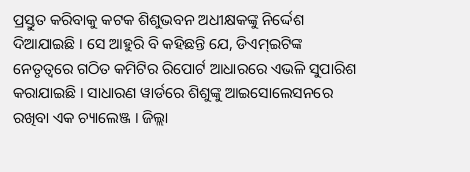ପ୍ରସ୍ତୁତ କରିବାକୁ କଟକ ଶିଶୁଭବନ ଅଧୀକ୍ଷକଙ୍କୁ ନିର୍ଦ୍ଦେଶ ଦିଆଯାଇଛି । ସେ ଆହୁରି ବି କହିଛନ୍ତି ଯେ, ଡିଏମ୍ଇଟିଙ୍କ ନେତୃତ୍ୱରେ ଗଠିତ କମିଟିର ରିପୋର୍ଟ ଆଧାରରେ ଏଭଳି ସୁପାରିଶ କରାଯାଇଛି । ସାଧାରଣ ୱାର୍ଡରେ ଶିଶୁଙ୍କୁ ଆଇସୋଲେସନରେ ରଖିବା ଏକ ଚ୍ୟାଲେଞ୍ଜ । ଜିଲ୍ଲା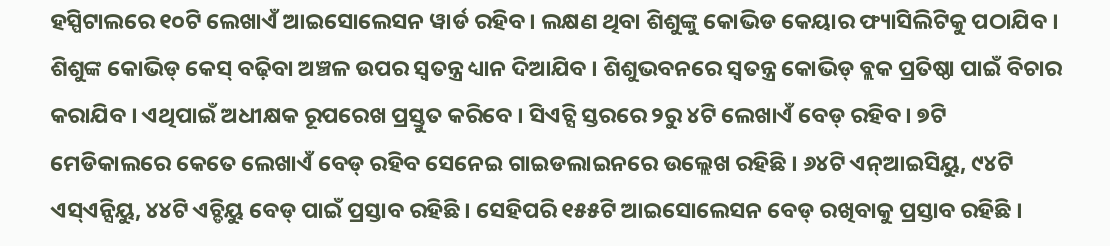ହସ୍ପିଟାଲରେ ୧୦ଟି ଲେଖାଏଁ ଆଇସୋଲେସନ ୱାର୍ଡ ରହିବ । ଲକ୍ଷଣ ଥିବା ଶିଶୁଙ୍କୁ କୋଭିଡ କେୟାର ଫ୍ୟାସିଲିଟିକୁ ପଠାଯିବ । ଶିଶୁଙ୍କ କୋଭିଡ୍ କେସ୍ ବଢ଼ିବା ଅଞ୍ଚଳ ଉପର ସ୍ୱତନ୍ତ୍ର ଧ୍ୟାନ ଦିଆଯିବ । ଶିଶୁଭବନରେ ସ୍ୱତନ୍ତ୍ର କୋଭିଡ୍ ବ୍ଲକ ପ୍ରତିଷ୍ଠା ପାଇଁ ବିଚାର କରାଯିବ । ଏଥିପାଇଁ ଅଧୀକ୍ଷକ ରୂପରେଖ ପ୍ରସ୍ତୁତ କରିବେ । ସିଏଚ୍ସି ସ୍ତରରେ ୨ରୁ ୪ଟି ଲେଖାଏଁ ବେଡ୍ ରହିବ । ୭ଟି ମେଡିକାଲରେ କେତେ ଲେଖାଏଁ ବେଡ୍ ରହିବ ସେନେଇ ଗାଇଡଲାଇନରେ ଉଲ୍ଲେଖ ରହିଛି । ୬୪ଟି ଏନ୍ଆଇସିୟୁ, ୯୪ଟି ଏସ୍ଏନ୍ସିୟୁ, ୪୪ଟି ଏଚ୍ଡିୟୁ ବେଡ୍ ପାଇଁ ପ୍ରସ୍ତାବ ରହିଛି । ସେହିପରି ୧୫୫ଟି ଆଇସୋଲେସନ ବେଡ୍ ରଖିବାକୁ ପ୍ରସ୍ତାବ ରହିଛି ।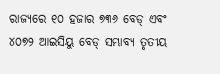ରାଜ୍ୟରେ ୧୦ ହଜାର ୭୩୬ ବେଡ୍ ଏବଂ ୪୦୭୨ ଆଇସିୟୁ ବେଡ୍ ସମ୍ଭାବ୍ୟ ତୃତୀୟ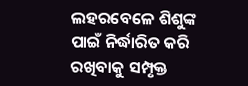ଲହରବେଳେ ଶିଶୁଙ୍କ ପାଇଁ ନିର୍ଦ୍ଧାରିତ କରି ରଖିବାକୁ ସମ୍ପୃକ୍ତ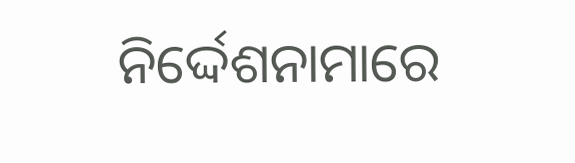ନିର୍ଦ୍ଦେଶନାମାରେ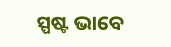ସ୍ପଷ୍ଟ ଭାବେ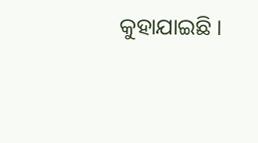କୁହାଯାଇଛି ।